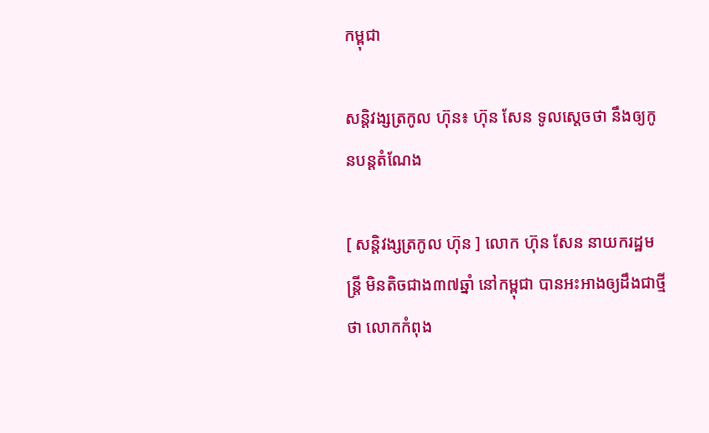កម្ពុជា

សន្តិវង្សត្រកូល ហ៊ុន៖ ហ៊ុន សែន ទូលស្ដេចថា នឹងឲ្យកូនបន្តតំណែង

[ សន្តិវង្សត្រកូល ហ៊ុន ] លោក ហ៊ុន សែន នាយករដ្ឋមន្ត្រី មិនតិចជាង៣៧ឆ្នាំ នៅកម្ពុជា បានអះអាងឲ្យដឹងជាថ្មីថា លោកកំពុង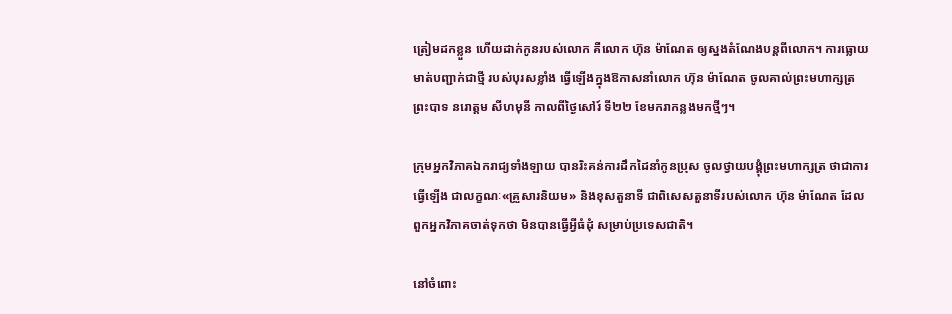ត្រៀមដកខ្លួន ហើយដាក់កូនរបស់លោក គឺលោក ហ៊ុន ម៉ាណែត ឲ្យស្នងតំណែងបន្តពីលោក។ ការធ្លោយមាត់បញ្ជាក់ជាថ្មី របស់បុរសខ្លាំង ធ្វើឡើងក្នុងឱកាសនាំលោក ហ៊ុន ម៉ាណែត ចូលគាល់ព្រះមហាក្សត្រ ព្រះបាទ នរោត្តម សីហមុនី កាលពីថ្ងៃសៅរ៍ ទី២២ ខែមករាកន្លងមកថ្មីៗ។

ក្រុមអ្នកវិភាគឯករាជ្យទាំងឡាយ បានរិះគន់ការដឹកដៃនាំកូនប្រុស ចូលថ្វាយបង្គុំព្រះមហាក្សត្រ ថាជាការធ្វើឡើង ជាលក្ខណៈ«គ្រួសារនិយម» និងខុសតួនាទី ជាពិសេសតួនាទីរបស់លោក ហ៊ុន ម៉ាណែត ដែលពួកអ្នកវិភាគចាត់ទុកថា មិនបានធ្វើអ្វីធំដុំ សម្រាប់ប្រទេសជាតិ។

នៅចំពោះ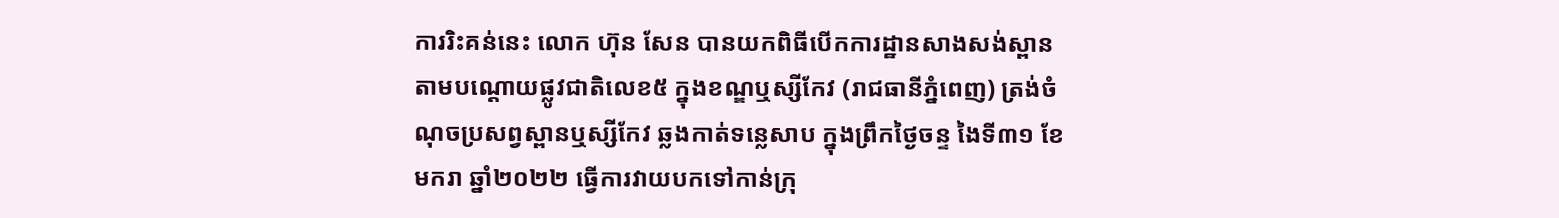ការរិះគន់នេះ លោក ហ៊ុន សែន បានយកពិធីបើកការដ្ឋានសាងសង់ស្ពាន តាមបណ្ដោយផ្លូវជាតិលេខ៥ ក្នុងខណ្ឌឬស្សីកែវ (រាជធានីភ្នំពេញ) ត្រង់ចំណុចប្រសព្វស្ពានឬស្សីកែវ ឆ្លងកាត់ទន្លេសាប ក្នុងព្រឹកថ្ងៃចន្ទ ងៃទី៣១ ខែមករា ឆ្នាំ២០២២ ធ្វើការវាយបកទៅកាន់ក្រុ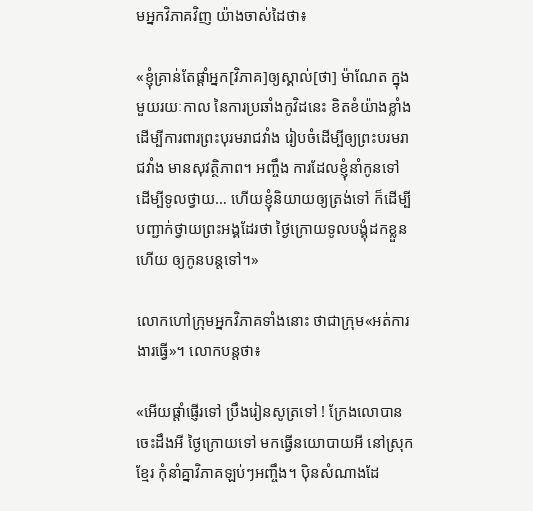មអ្នកវិភាគវិញ យ៉ាងចាស់ដៃថា៖

«ខ្ញុំគ្រាន់តែផ្ដាំអ្នក[វិភាគ]ឲ្យស្គាល់[ថា] ម៉ាណែត ក្នុងមួយរយៈកាល នៃការប្រឆាំងកូវិដនេះ ខិតខំយ៉ាងខ្លាំងដើម្បីការពារព្រះបុរមរាជវាំង រៀបចំដើម្បីឲ្យព្រះបរមរាជវាំង មានសុវត្ថិភាព។ អញ្ចឹង ការដែលខ្ញុំនាំកូនទៅ ដើម្បីទូលថ្វាយ… ហើយខ្ញុំនិយាយឲ្យត្រង់ទៅ ក៏ដើម្បីបញ្ជាក់ថ្វាយព្រះអង្គដែរថា ថ្ងៃក្រោយទូលបង្គុំដកខ្លួនហើយ ឲ្យកូនបន្តទៅ។»

លោកហៅក្រុមអ្នកវិភាគទាំងនោះ ថាជាក្រុម«អត់ការងារធ្វើ»។ លោកបន្តថា៖

«អើយផ្ដាំផ្ញើរទៅ ប្រឹងរៀនសូត្រទៅ ! ក្រែងលោបានចេះដឹងអី ថ្ងៃក្រោយទៅ មកធ្វើនយោបាយអី នៅស្រុកខ្មែរ កុំនាំគ្នាវិភាគឡប់ៗអញ្ចឹង។ ប៉ិនសំណាងដែ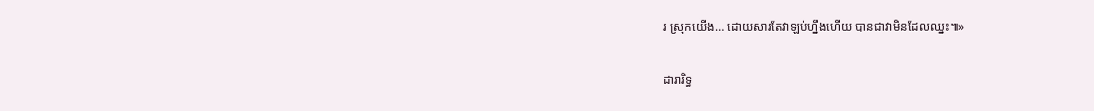រ ស្រុកយើង… ដោយសារតែវាឡប់ហ្នឹងហើយ បានជាវាមិនដែលឈ្នះ៕»

ដារារិទ្ធ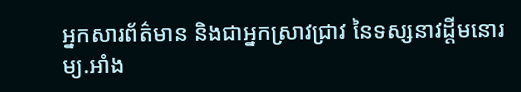អ្នកសារព័ត៌មាន និងជាអ្នកស្រាវជ្រាវ នៃទស្សនាវដ្ដីមនោរម្យ.អាំង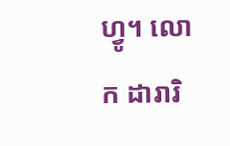ហ្វូ។ លោក ដារារិ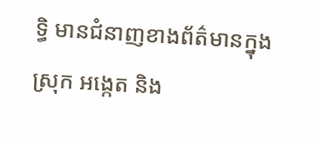ទ្ធិ មានជំនាញខាងព័ត៌មានក្នុងស្រុក អង្កេត និង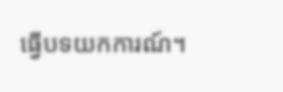ធ្វើបទយកការណ៍។